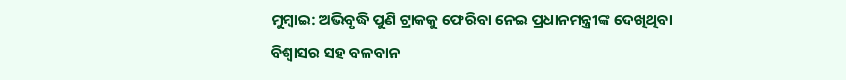ମୁମ୍ବାଇ: ଅଭିବୃଦ୍ଧି ପୁଣି ଟ୍ରାକକୁ ଫେରିବା ନେଇ ପ୍ରଧାନମନ୍ତ୍ରୀଙ୍କ ଦେଖିଥିବା ବିଶ୍ବାସର ସହ ବଳବାନ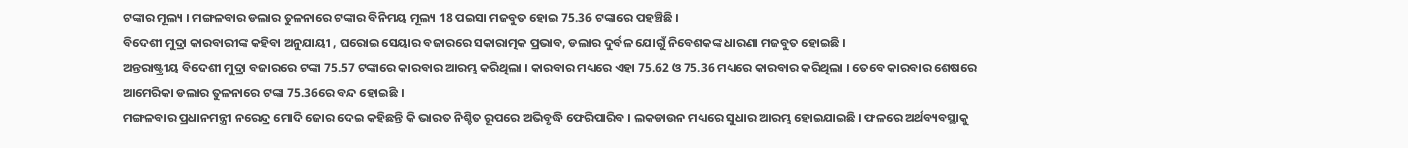ଟଙ୍କାର ମୂଲ୍ୟ । ମଙ୍ଗଳବାର ଡଲାର ତୁଳନାରେ ଟଙ୍କାର ବିନିମୟ ମୂଲ୍ୟ 18 ପଇସା ମଜବୁତ ହୋଇ 75.36 ଟଙ୍କାରେ ପହଞ୍ଚିଛି ।
ବିଦେଶୀ ମୁଦ୍ରା କାରବାରୀଙ୍କ କହିବା ଅନୁଯାୟୀ , ଘରୋଇ ସେୟାର ବଜାରରେ ସକାରାତ୍ମକ ପ୍ରଭାବ, ଡଲାର ଦୁର୍ବଳ ଯୋଗୁଁ ନିବେଶକଙ୍କ ଧାରଣା ମଜବୁତ ହୋଇଛି ।
ଅନ୍ତରାଷ୍ଟ୍ରୀୟ ବିଦେଶୀ ମୁଦ୍ରା ବଜାରରେ ଟଙ୍କା 75.57 ଟଙ୍କାରେ କାରବାର ଆରମ୍ଭ କରିଥିଲା । କାରବାର ମଧ୍ୟରେ ଏହା 75.62 ଓ 75.36 ମଧ୍ୟରେ କାରବାର କରିଥିଲା । ତେବେ କାରବାର ଶେଷରେ ଆମେରିକା ଡଲାର ତୁଳନାରେ ଟଙ୍କା 75.36ରେ ବନ୍ଦ ହୋଇଛି ।
ମଙ୍ଗଳବାର ପ୍ରଧାନମନ୍ତ୍ରୀ ନରେନ୍ଦ୍ର ମୋଦି ଜୋର ଦେଇ କହିଛନ୍ତି କି ଭାରତ ନିଶ୍ଚିତ ରୂପରେ ଅଭିବୃଦ୍ଧି ଫେରିପାରିବ । ଲକଡାଉନ ମଧ୍ୟରେ ସୁଧାର ଆରମ୍ଭ ହୋଇଯାଇଛି । ଫଳରେ ଅର୍ଥବ୍ୟବସ୍ଥାକୁ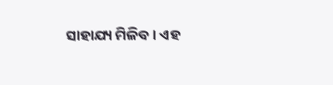ସାହାଯ୍ୟ ମିଳିବ । ଏହ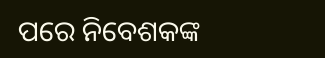ପରେ ନିବେଶକଙ୍କ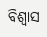ବିଶ୍ବାସ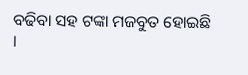ବଢିବା ସହ ଟଙ୍କା ମଜବୁତ ହୋଇଛି ।